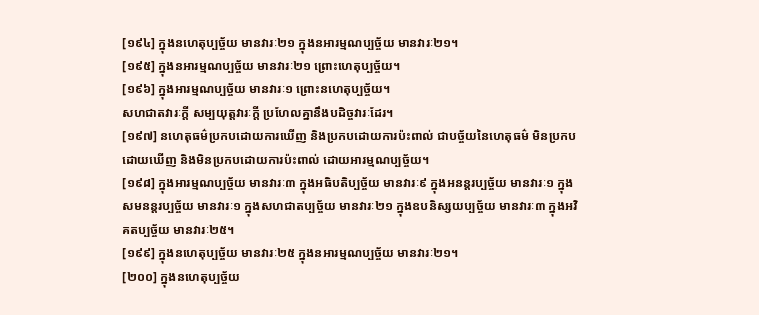[១៩៤] ក្នុងនហេតុប្បច្ច័យ មានវារៈ២១ ក្នុងនអារម្មណប្បច្ច័យ មានវារៈ២១។
[១៩៥] ក្នុងនអារម្មណប្បច្ច័យ មានវារៈ២១ ព្រោះហេតុប្បច្ច័យ។
[១៩៦] ក្នុងអារម្មណប្បច្ច័យ មានវារៈ១ ព្រោះនហេតុប្បច្ច័យ។
សហជាតវារៈក្ដី សម្បយុត្តវារៈក្ដី ប្រហែលគ្នានឹងបដិច្ចវារៈដែរ។
[១៩៧] នហេតុធម៌ប្រកបដោយការឃើញ និងប្រកបដោយការប៉ះពាល់ ជាបច្ច័យនៃហេតុធម៌ មិនប្រកបដោយឃើញ និងមិនប្រកបដោយការប៉ះពាល់ ដោយអារម្មណប្បច្ច័យ។
[១៩៨] ក្នុងអារម្មណប្បច្ច័យ មានវារៈ៣ ក្នុងអធិបតិប្បច្ច័យ មានវារៈ៩ ក្នុងអនន្ដរប្បច្ច័យ មានវារៈ១ ក្នុងសមនន្ដរប្បច្ច័យ មានវារៈ១ ក្នុងសហជាតប្បច្ច័យ មានវារៈ២១ ក្នុងឧបនិស្សយប្បច្ច័យ មានវារៈ៣ ក្នុងអវិគតប្បច្ច័យ មានវារៈ២៥។
[១៩៩] ក្នុងនហេតុប្បច្ច័យ មានវារៈ២៥ ក្នុងនអារម្មណប្បច្ច័យ មានវារៈ២១។
[២០០] ក្នុងនហេតុប្បច្ច័យ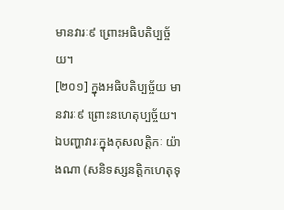មានវារៈ៩ ព្រោះអធិបតិប្បច្ច័យ។
[២០១] ក្នុងអធិបតិប្បច្ច័យ មានវារៈ៩ ព្រោះនហេតុប្បច្ច័យ។
ឯបញ្ហាវារៈក្នុងកុសលត្តិកៈ យ៉ាងណា (សនិទស្សនត្តិកហេតុទុ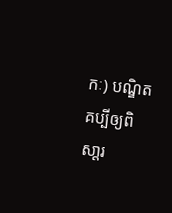កៈ) បណ្ឌិតគប្បីឲ្យពិសា្ដរ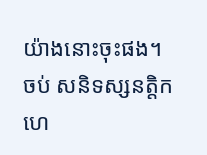យ៉ាងនោះចុះផង។
ចប់ សនិទស្សនត្តិកហេ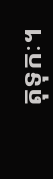តុទុកៈ។